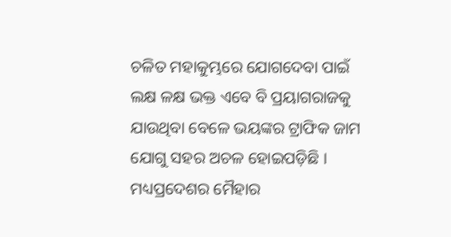ଚଳିତ ମହାକୁମ୍ଭରେ ଯୋଗଦେବା ପାଇଁ ଲକ୍ଷ ଳକ୍ଷ ଭକ୍ତ ଏବେ ବି ପ୍ରୟାଗରାଜକୁ ଯାଉଥିବା ବେଳେ ଭୟଙ୍କର ଟ୍ରାଫିକ ଜାମ ଯୋଗୁ ସହର ଅଚଳ ହୋଇପଡ଼ିଛି । ମଧ୍ୟପ୍ରଦେଶର ମୈହାର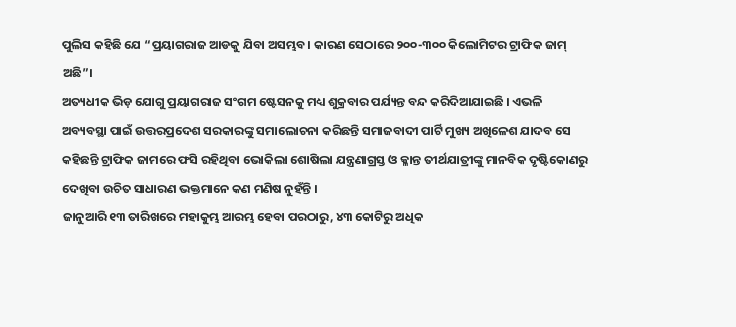ପୁଲିସ କହିଛି ଯେ “ପ୍ରୟାଗରାଜ ଆଡକୁ ଯିବା ଅସମ୍ଭବ। କାରଣ ସେଠାରେ ୨୦୦-୩୦୦ କିଲୋମିଟର ଟ୍ରାଫିକ ଜାମ୍ ଅଛି”।
ଅତ୍ୟଧୀକ ଭିଡ଼ ଯୋଗୁ ପ୍ରୟାଗରାଜ ସଂଗମ ଷ୍ଟେସନକୁ ମଧ୍ୟ ଶୁକ୍ରବାର ପର୍ଯ୍ୟନ୍ତ ବନ୍ଦ କରିଦିଆଯାଇଛି । ଏଭଳି ଅବ୍ୟବସ୍ଥା ପାଇଁ ଉତ୍ତରପ୍ରଦେଶ ସରକାରଙ୍କୁ ସମାଲୋଚନା କରିଛନ୍ତି ସମାଜବାଦୀ ପାର୍ଟି ମୁଖ୍ୟ ଅଖିଳେଶ ଯାଦବ ସେ କହିଛନ୍ତି ଟ୍ରାଫିକ ଜାମରେ ଫସି ରହିଥିବା ଭୋକିଲା ଶୋଷିଲା ଯନ୍ତ୍ରଣାଗ୍ରସ୍ତ ଓ କ୍ଳାନ୍ତ ତୀର୍ଥଯାତ୍ରୀଙ୍କୁ ମାନବିକ ଦୃଷ୍ଟିକୋଣରୁ ଦେଖିବା ଉଚିତ ସାଧାରଣ ଭକ୍ତମାନେ କଣ ମଣିଷ ନୁହଁନ୍ତି ।
ଜାନୁଆରି ୧୩ ତାରିଖରେ ମହାକୁମ୍ଭ ଆରମ୍ଭ ହେବା ପରଠାରୁ, ୪୩ କୋଟିରୁ ଅଧିକ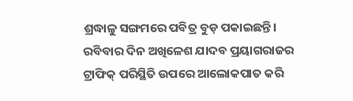ଶ୍ରଦ୍ଧାଳୁ ସଙ୍ଗମରେ ପବିତ୍ର ବୁଡ଼ ପକାଇଛନ୍ତି। ରବିବାର ଦିନ ଅଖିଳେଶ ଯାଦବ ପ୍ରୟାଗରାଜର ଟ୍ରାଫିକ୍ ପରିସ୍ଥିତି ଉପରେ ଆଲୋକପାତ କରି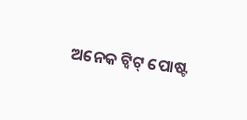ଅନେକ ଟ୍ୱିଟ୍ ପୋଷ୍ଟ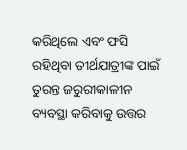କରିଥିଲେ ଏବଂ ଫସି ରହିଥିବା ତୀର୍ଥଯାତ୍ରୀଙ୍କ ପାଇଁ ତୁରନ୍ତ ଜରୁରୀକାଳୀନ ବ୍ୟବସ୍ଥା କରିବାକୁ ଉତ୍ତର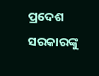ପ୍ରଦେଶ ସରକାରଙ୍କୁ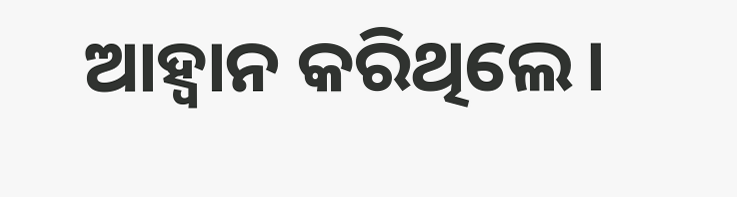ଆହ୍ୱାନ କରିଥିଲେ।